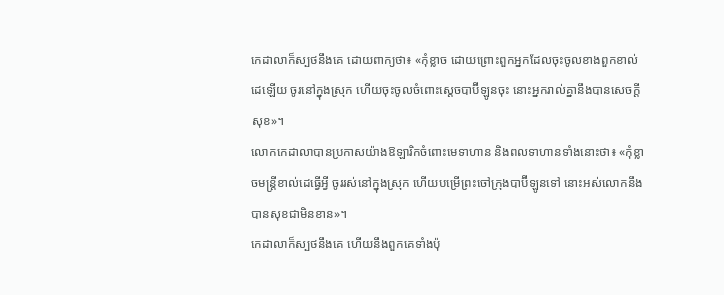កេដាលាក៏ស្បថនឹងគេ ដោយពាក្យថា៖ «កុំខ្លាច ដោយព្រោះពួកអ្នកដែលចុះចូលខាងពួកខាល់ដេឡើយ ចូរនៅក្នុងស្រុក ហើយចុះចូលចំពោះស្តេចបាប៊ីឡូនចុះ នោះអ្នករាល់គ្នានឹងបានសេចក្ដីសុខ»។
លោកកេដាលាបានប្រកាសយ៉ាងឱឡារិកចំពោះមេទាហាន និងពលទាហានទាំងនោះថា៖ «កុំខ្លាចមន្ត្រីខាល់ដេធ្វើអ្វី ចូររស់នៅក្នុងស្រុក ហើយបម្រើព្រះចៅក្រុងបាប៊ីឡូនទៅ នោះអស់លោកនឹងបានសុខជាមិនខាន»។
កេដាលាក៏ស្បថនឹងគេ ហើយនឹងពួកគេទាំងប៉ុ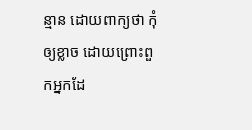ន្មាន ដោយពាក្យថា កុំឲ្យខ្លាច ដោយព្រោះពួកអ្នកដែ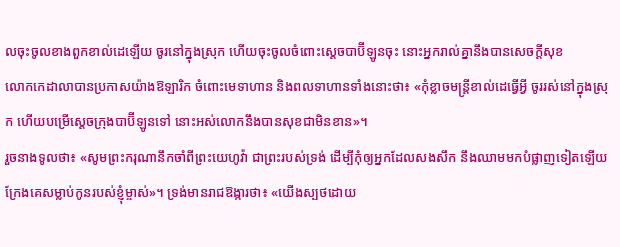លចុះចូលខាងពួកខាល់ដេឡើយ ចូរនៅក្នុងស្រុក ហើយចុះចូលចំពោះស្តេចបាប៊ីឡូនចុះ នោះអ្នករាល់គ្នានឹងបានសេចក្ដីសុខ
លោកកេដាលាបានប្រកាសយ៉ាងឱឡារិក ចំពោះមេទាហាន និងពលទាហានទាំងនោះថា៖ «កុំខ្លាចមន្ត្រីខាល់ដេធ្វើអ្វី ចូររស់នៅក្នុងស្រុក ហើយបម្រើស្តេចក្រុងបាប៊ីឡូនទៅ នោះអស់លោកនឹងបានសុខជាមិនខាន»។
រួចនាងទូលថា៖ «សូមព្រះករុណានឹកចាំពីព្រះយេហូវ៉ា ជាព្រះរបស់ទ្រង់ ដើម្បីកុំឲ្យអ្នកដែលសងសឹក នឹងឈាមមកបំផ្លាញទៀតឡើយ ក្រែងគេសម្លាប់កូនរបស់ខ្ញុំម្ចាស់»។ ទ្រង់មានរាជឱង្ការថា៖ «យើងស្បថដោយ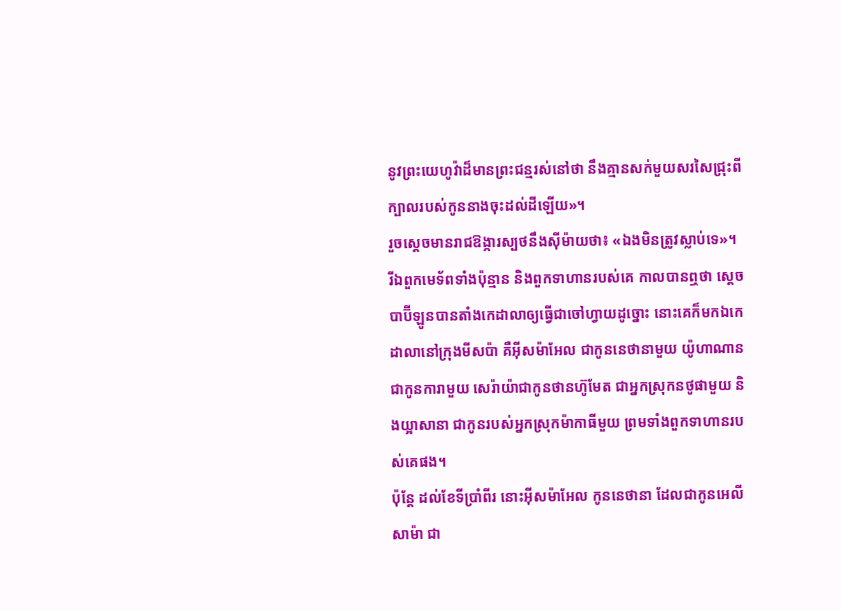នូវព្រះយេហូវ៉ាដ៏មានព្រះជន្មរស់នៅថា នឹងគ្មានសក់មួយសរសៃជ្រុះពីក្បាលរបស់កូននាងចុះដល់ដីឡើយ»។
រួចស្ដេចមានរាជឱង្ការស្បថនឹងស៊ីម៉ាយថា៖ «ឯងមិនត្រូវស្លាប់ទេ»។
រីឯពួកមេទ័ពទាំងប៉ុន្មាន និងពួកទាហានរបស់គេ កាលបានឮថា ស្តេចបាប៊ីឡូនបានតាំងកេដាលាឲ្យធ្វើជាចៅហ្វាយដូច្នោះ នោះគេក៏មកឯកេដាលានៅក្រុងមីសប៉ា គឺអ៊ីសម៉ាអែល ជាកូននេថានាមួយ យ៉ូហាណានជាកូនការាមួយ សេរ៉ាយ៉ាជាកូនថានហ៊ូមែត ជាអ្នកស្រុកនថូផាមួយ និងយ្អាសានា ជាកូនរបស់អ្នកស្រុកម៉ាកាធីមួយ ព្រមទាំងពួកទាហានរបស់គេផង។
ប៉ុន្តែ ដល់ខែទីប្រាំពីរ នោះអ៊ីសម៉ាអែល កូននេថានា ដែលជាកូនអេលីសាម៉ា ជា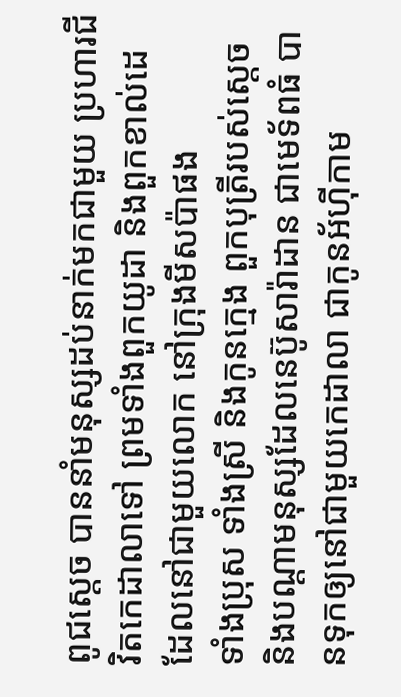ពូជស្តេច បាននាំមនុស្សដប់នាក់មកជាមួយ ប្រហារជីវិតកេដាលាទៅ ព្រមទាំងពួកយូដា និងពួកខាល់ដេ ដែលនៅជាមួយលោក នៅក្រុងមីសប៉ាផង
ទាំងប្រុស ទាំងស្រី និងកូនក្មេង ពួកបុត្រីរបស់ស្តេច និងបណ្ដាមនុស្សដែលនេប៊ូសារ៉ាដាន ជាមេទ័ពធំ បានទុកឲ្យនៅជាមួយកេដាលា ជាកូនអ័ហ៊ីកាម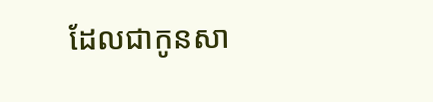ដែលជាកូនសា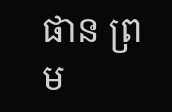ផាន ព្រម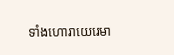ទាំងហោរាយេរេមា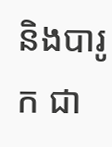និងបារូក ជា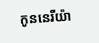កូននេរីយ៉ា